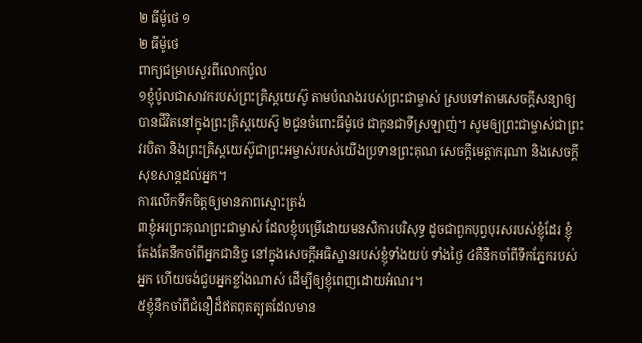២ ធីម៉ូថេ ១
២ ធីម៉ូថេ
ពាក្យជម្រាបសួរពីលោកប៉ូល
១ខ្ញុំប៉ូលជាសាវករបស់ព្រះគ្រិស្ដយេស៊ូ តាមបំណងរបស់ព្រះជាម្ចាស់ ស្របទៅតាមសេចក្ដីសន្យាឲ្យបានជីវិតនៅក្នុងព្រះគ្រិស្ដយេស៊ូ ២ជូនចំពោះធីម៉ូថេ ជាកូនជាទីស្រឡាញ់។ សូមឲ្យព្រះជាម្ចាស់ជាព្រះវរបិតា និងព្រះគ្រិស្ដយេស៊ូជាព្រះអម្ចាស់របស់យើងប្រទានព្រះគុណ សេចក្ដីមេត្តាករុណា និងសេចក្ដីសុខសាន្តដល់អ្នក។
ការលើកទឹកចិត្ដឲ្យមានភាពស្មោះត្រង់
៣ខ្ញុំអរព្រះគុណព្រះជាម្ចាស់ ដែលខ្ញុំបម្រើដោយមនសិការបរិសុទ្ធ ដូចជាពួកបុព្វបុរសរបស់ខ្ញុំដែរ ខ្ញុំតែងតែនឹកចាំពីអ្នកជានិច្ច នៅក្នុងសេចក្ដីអធិស្ឋានរបស់ខ្ញុំទាំងយប់ ទាំងថ្ងៃ ៤គឺនឹកចាំពីទឹកភ្នែករបស់អ្នក ហើយចង់ជួបអ្នកខ្លាំងណាស់ ដើម្បីឲ្យខ្ញុំពេញដោយអំណរ។
៥ខ្ញុំនឹកចាំពីជំនឿដ៏ឥតពុតត្បុតដែលមាន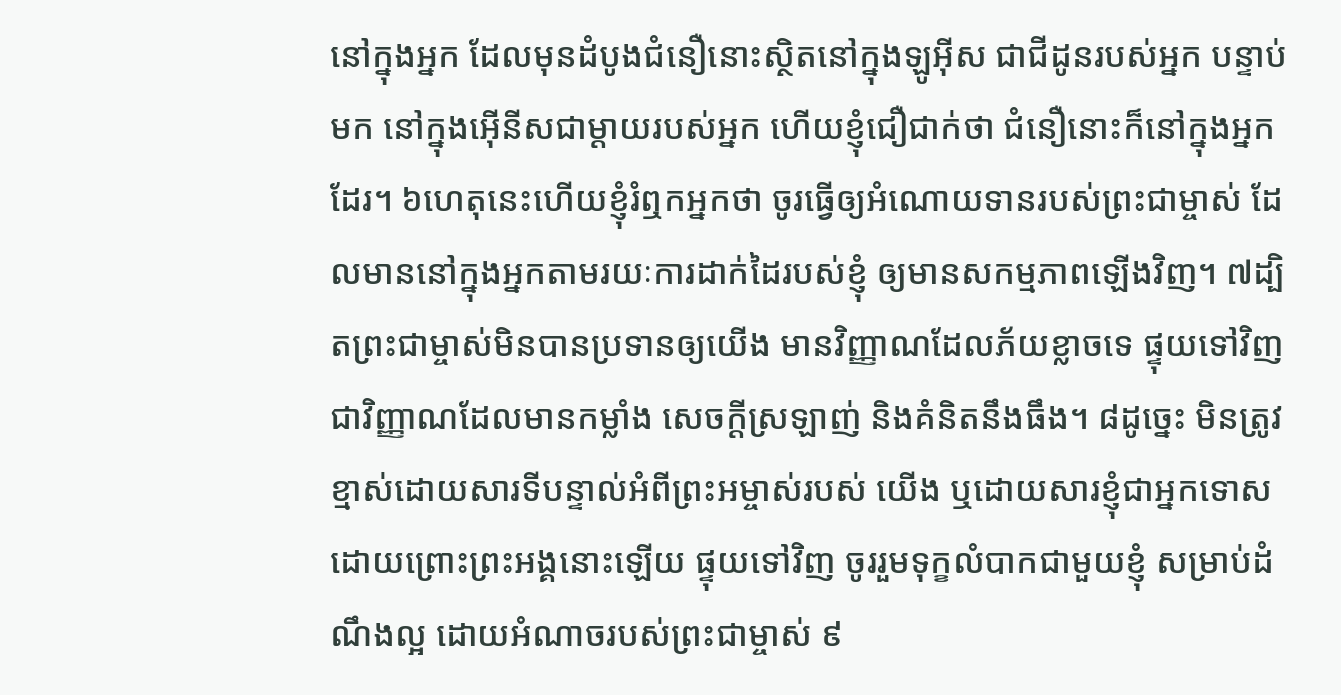នៅក្នុងអ្នក ដែលមុនដំបូងជំនឿនោះស្ថិតនៅក្នុងឡូអ៊ីស ជាជីដូនរបស់អ្នក បន្ទាប់មក នៅក្នុងអ៊ើនីសជាម្តាយរបស់អ្នក ហើយខ្ញុំជឿជាក់ថា ជំនឿនោះក៏នៅក្នុងអ្នកដែរ។ ៦ហេតុនេះហើយខ្ញុំរំឮកអ្នកថា ចូរធ្វើឲ្យអំណោយទានរបស់ព្រះជាម្ចាស់ ដែលមាននៅក្នុងអ្នកតាមរយៈការដាក់ដៃរបស់ខ្ញុំ ឲ្យមានសកម្មភាពឡើងវិញ។ ៧ដ្បិតព្រះជាម្ចាស់មិនបានប្រទានឲ្យយើង មានវិញ្ញាណដែលភ័យខ្លាចទេ ផ្ទុយទៅវិញជាវិញ្ញាណដែលមានកម្លាំង សេចក្ដីស្រឡាញ់ និងគំនិតនឹងធឹង។ ៨ដូច្នេះ មិនត្រូវខ្មាស់ដោយសារទីបន្ទាល់អំពីព្រះអម្ចាស់របស់ យើង ឬដោយសារខ្ញុំជាអ្នកទោសដោយព្រោះព្រះអង្គនោះឡើយ ផ្ទុយទៅវិញ ចូររួមទុក្ខលំបាកជាមួយខ្ញុំ សម្រាប់ដំណឹងល្អ ដោយអំណាចរបស់ព្រះជាម្ចាស់ ៩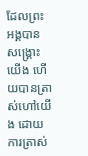ដែលព្រះអង្គបានសង្គ្រោះយើង ហើយបានត្រាស់ហៅយើង ដោយការត្រាស់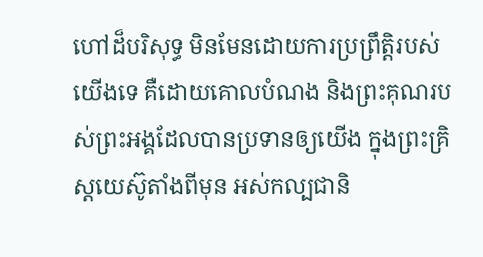ហៅដ៏បរិសុទ្ធ មិនមែនដោយការប្រព្រឹត្តិរបស់យើងទេ គឺដោយគោលបំណង និងព្រះគុណរបស់ព្រះអង្គដែលបានប្រទានឲ្យយើង ក្នុងព្រះគ្រិស្ដយេស៊ូតាំងពីមុន អស់កល្បជានិ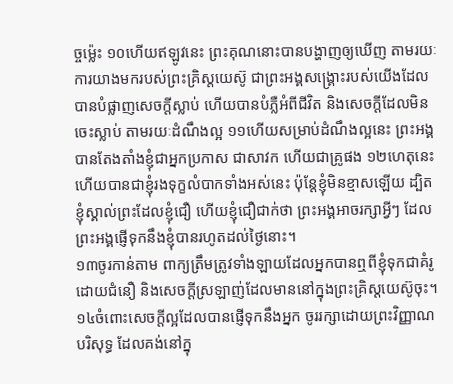ច្ចម្ល៉េះ ១០ហើយឥឡូវនេះ ព្រះគុណនោះបានបង្ហាញឲ្យឃើញ តាមរយៈការយាងមករបស់ព្រះគ្រិស្ដយេស៊ូ ជាព្រះអង្គសង្គ្រោះរបស់យើងដែលបានបំផ្លាញសេចក្ដីស្លាប់ ហើយបានបំភ្លឺអំពីជីវិត និងសេចក្ដីដែលមិនចេះស្លាប់ តាមរយៈដំណឹងល្អ ១១ហើយសម្រាប់ដំណឹងល្អនេះ ព្រះអង្គបានតែងតាំងខ្ញុំជាអ្នកប្រកាស ជាសាវក ហើយជាគ្រូផង ១២ហេតុនេះហើយបានជាខ្ញុំរងទុក្ខលំបាកទាំងអស់នេះ ប៉ុន្ដែខ្ញុំមិនខ្មាសឡើយ ដ្បិតខ្ញុំស្គាល់ព្រះដែលខ្ញុំជឿ ហើយខ្ញុំជឿជាក់ថា ព្រះអង្គអាចរក្សាអ្វីៗ ដែលព្រះអង្គផ្ញើទុកនឹងខ្ញុំបានរហូតដល់ថ្ងៃនោះ។
១៣ចូរកាន់តាម ពាក្យត្រឹមត្រូវទាំងឡាយដែលអ្នកបានឮពីខ្ញុំទុកជាគំរូដោយជំនឿ និងសេចក្ដីស្រឡាញ់ដែលមាននៅក្នុងព្រះគ្រិស្ដយេស៊ូចុះ។ ១៤ចំពោះសេចក្ដីល្អដែលបានផ្ញើទុកនឹងអ្នក ចូររក្សាដោយព្រះវិញ្ញាណបរិសុទ្ធ ដែលគង់នៅក្នុ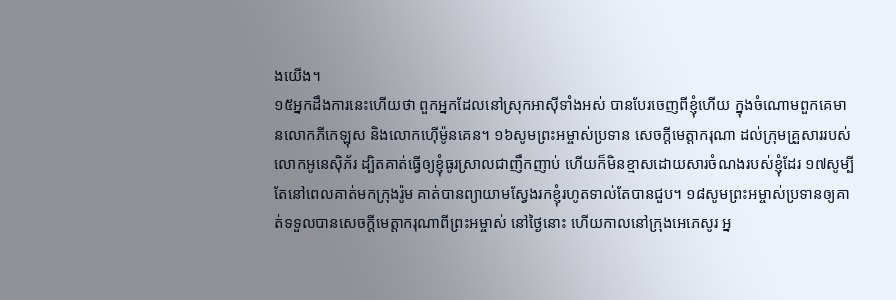ងយើង។
១៥អ្នកដឹងការនេះហើយថា ពួកអ្នកដែលនៅស្រុកអាស៊ីទាំងអស់ បានបែរចេញពីខ្ញុំហើយ ក្នុងចំណោមពួកគេមានលោកភីកេឡុស និងលោកហ៊ើម៉ូនគេន។ ១៦សូមព្រះអម្ចាស់ប្រទាន សេចក្ដីមេត្តាករុណា ដល់ក្រុមគ្រួសាររបស់លោកអូនេស៊ិភ័រ ដ្បិតគាត់ធ្វើឲ្យខ្ញុំធូរស្រាលជាញឹកញាប់ ហើយក៏មិនខ្មាសដោយសារចំណងរបស់ខ្ញុំដែរ ១៧សូម្បីតែនៅពេលគាត់មកក្រុងរ៉ូម គាត់បានព្យាយាមស្វែងរកខ្ញុំរហូតទាល់តែបានជួប។ ១៨សូមព្រះអម្ចាស់ប្រទានឲ្យគាត់ទទួលបានសេចក្ដីមេត្តាករុណាពីព្រះអម្ចាស់ នៅថ្ងៃនោះ ហើយកាលនៅក្រុងអេភេសូរ អ្ន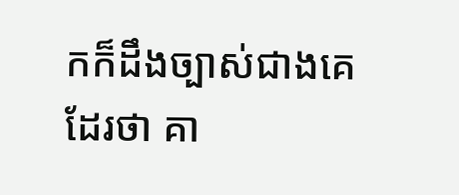កក៏ដឹងច្បាស់ជាងគេដែរថា គា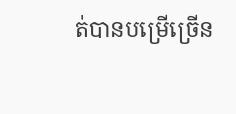ត់បានបម្រើច្រើន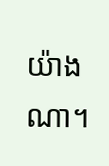យ៉ាងណា។